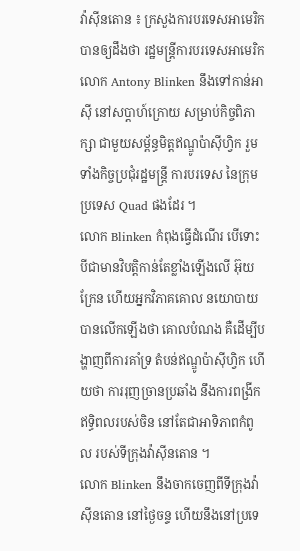វ៉ាស៊ីនតោន ៖ ក្រសួងការបរទេសអាមេរិក បានឲ្យដឹងថា រដ្ឋមន្ត្រីការបរទេសអាមេរិក លោក Antony Blinken នឹងទៅកាន់អាស៊ី នៅសប្តាហ៍ក្រោយ សម្រាប់កិច្ចពិភាក្សា ជាមួយសម្ព័ន្ធមិត្តឥណ្ឌូប៉ាស៊ីហ្វិក រួមទាំងកិច្ចប្រជុំរដ្ឋមន្ត្រី ការបរទេស នៃក្រុមប្រទេស Quad ផងដែរ ។
លោក Blinken កំពុងធ្វើដំណើរ បើទោះបីជាមានវិបត្តិកាន់តែខ្លាំងឡើងលើ អ៊ុយក្រែន ហើយអ្នកវិភាគគោល នយោបាយ បានលើកឡើងថា គោលបំណង គឺដើម្បីបង្ហាញពីការគាំទ្រ តំបន់ឥណ្ឌូប៉ាស៊ីហ្វិក ហើយថា ការរុញច្រានប្រឆាំង នឹងការពង្រីកឥទ្ធិពលរបស់ចិន នៅតែជាអាទិភាពកំពូល របស់ទីក្រុងវ៉ាស៊ីនតោន ។
លោក Blinken នឹងចាកចេញពីទីក្រុងវ៉ាស៊ីនតោន នៅថ្ងៃចន្ទ ហើយនឹងនៅប្រទេ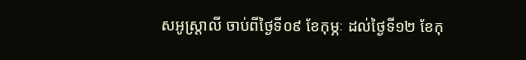សអូស្ត្រាលី ចាប់ពីថ្ងៃទី០៩ ខែកុម្ភៈ ដល់ថ្ងៃទី១២ ខែកុ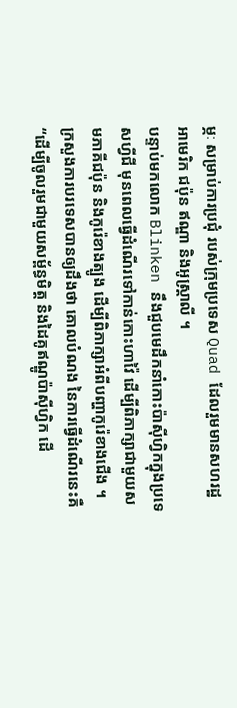ម្ភៈ សម្រាប់ការប្រជុំ របស់ក្រុមប្រទេស Quad ដែលរួមមានសហរដ្ឋអាមេរិក ជប៉ុន ឥណ្ឌា និងអូស្ត្រាលី ។
បន្ទាប់មកលោក Blinken នឹងជួបមេដឹកនាំកោះប៉ាស៊ីហ្វិកក្នុងប្រទេសហ្វីជី មុនពេលធ្វើដំណើរទៅកាន់កោះហាវ៉ៃ ដើម្បីពិភាក្សាជាមួយសមភាគីជប៉ុន និងកូរ៉េខាងត្បូង ដើម្បីពិភាក្សាអំពីបញ្ហាកូរ៉េខាងជើង ។
ក្រសួងការបរទេសបានឲ្យដឹងថា គោលបំណង នៃការធ្វើដំណើរនេះគឺ “ដើម្បីចូលរួមជាមួយសម្ព័ន្ធមិត្ត និងដៃគូឥណ្ឌូប៉ាស៊ីហ្វិក ដើ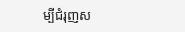ម្បីជំរុញស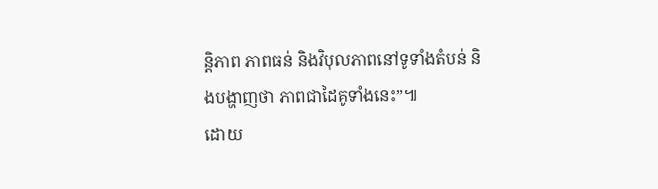ន្តិភាព ភាពធន់ និងវិបុលភាពនៅទូទាំងតំបន់ និងបង្ហាញថា ភាពជាដៃគូទាំងនេះ”៕
ដោយ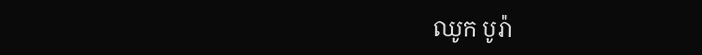ឈូក បូរ៉ា